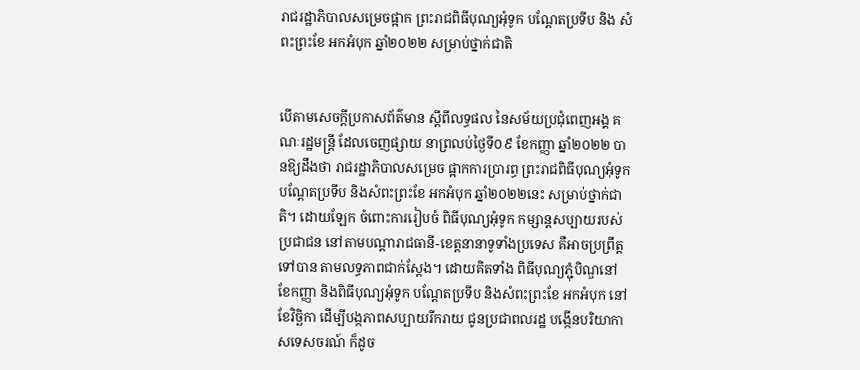រាជរដ្ឋាភិបាលសម្រេចផ្អាក ព្រះរាជពិធីបុណ្យអុំទូក បណ្តែតប្រទីប និង សំពះព្រះខែ អកអំបុក ឆ្នាំ២០២២ សម្រាប់ថ្នាក់ជាតិ


បើតាមសេចក្ដីប្រកាសព័ត៌មាន ស្ដីពីលទ្ធផល នៃសម័យប្រជុំពេញអង្គ គណៈរដ្ឋមន្ត្រី ដែលចេញផ្សាយ នាព្រលប់ថ្ងៃទី០៩ ខែកញ្ញា ឆ្នាំ២០២២ បានឱ្យដឹងថា រាជរដ្ឋាភិបាលសម្រេច ផ្អាកការប្រារព្ធ ព្រះរាជពិធីបុណ្យអុំទូក បណ្តែតប្រទីប និងសំពះព្រះខែ អកអំបុក ឆ្នាំ២០២២នេះ សម្រាប់ថ្នាក់ជាតិ។ ដោយឡែក ចំពោះការរៀបចំ ពិធីបុណ្យអុំទូក កម្សាន្តសប្បាយរបស់ប្រជាជន នៅតាមបណ្ដារាជធានី-ខេត្តនានាទូទាំងប្រទេស គឺអាចប្រព្រឹត្តទៅបាន តាមលទ្ធភាពជាក់ស្ដែង។ ដោយគិតទាំង ពិធីបុណ្យភ្ជុំបិណ្ឌនៅខែកញ្ញា និងពិធីបុណ្យអុំទូក បណ្តែតប្រទីប និងសំពះព្រះខែ អកអំបុក នៅខែវិច្ឆិកា ដើម្បីបង្កភាពសប្បាយរីករាយ ជូនប្រជាពលរដ្ឋ បង្កើនបរិយាកាសទេសចរណ៍ ក៏ដូច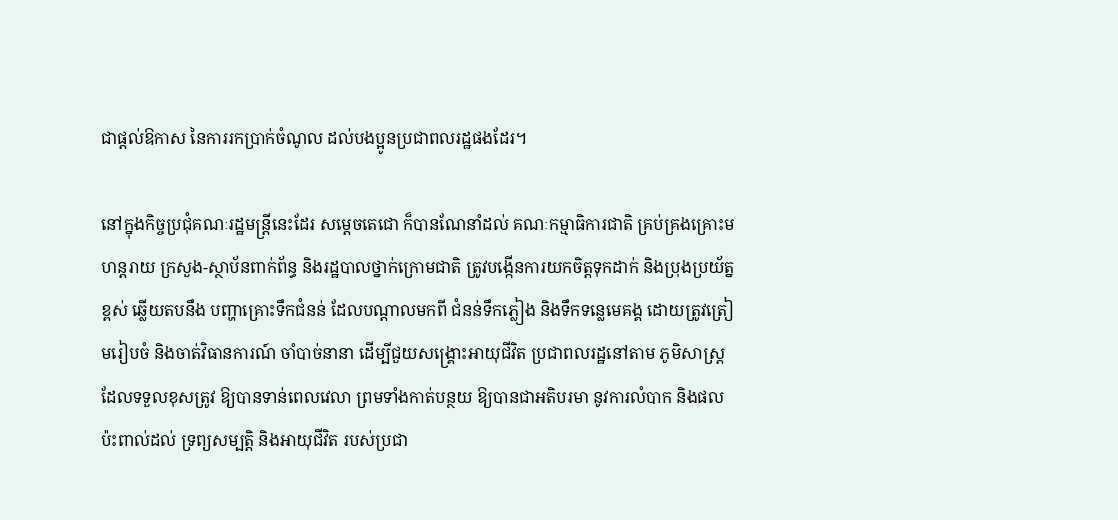ជាផ្ដល់ឱកាស នៃការរកប្រាក់ចំណូល ដល់បងប្អូនប្រជាពលរដ្ឋផងដែរ។

នៅក្នុងកិច្ចប្រជុំគណៈរដ្ឋមន្ត្រីនេះដែរ សម្ដេចតេជោ ក៏បានណែនាំដល់ គណៈកម្មាធិការជាតិ គ្រប់គ្រងគ្រោះមហន្តរាយ ក្រសួង-ស្ថាប័នពាក់ព័ន្ធ និងរដ្ឋបាលថ្នាក់ក្រោមជាតិ ត្រូវបង្កើនការយកចិត្តទុកដាក់ និងប្រុងប្រយ័ត្នខ្ពស់ ឆ្លើយតបនឹង បញ្ហាគ្រោះទឹកជំនន់ ដែលបណ្ដាលមកពី ជំនន់ទឹកភ្លៀង និងទឹកទន្លេមេគង្គ ដោយត្រូវត្រៀមរៀបចំ និងចាត់វិធានការណ៍ ចាំបាច់នានា ដើម្បីជួយសង្គ្រោះអាយុជីវិត ប្រជាពលរដ្ឋនៅតាម ភូមិសាស្ត្រដែលទទួលខុសត្រូវ ឱ្យបានទាន់ពេលវេលា ព្រមទាំងកាត់បន្ថយ ឱ្យបានជាអតិបរមា នូវការលំបាក និងផលប៉ះពាល់ដល់ ទ្រព្យសម្បត្តិ និងអាយុជីវិត របស់ប្រជា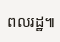ពលរដ្ឋ៕